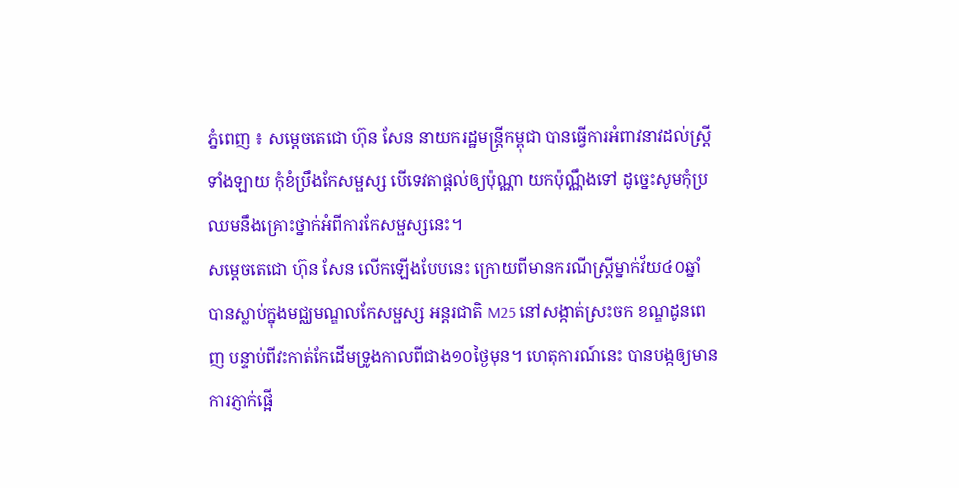ភ្នំពេញ ៖ សម្ដេចតេជោ ហ៊ុន សែន នាយករដ្ឋមន្ដ្រីកម្ពុជា បានធ្វើការអំពាវនាវដល់ស្ដ្រីទាំងឡាយ កុំខំប្រឹងកែសម្ផស្ស បើទេវតាផ្តល់ឲ្យប៉ុណ្ណា យកប៉ុណ្ណឹងទៅ ដូច្នេះសូមកុំប្រឈមនឹងគ្រោះថ្នាក់អំពីការកែសម្ផស្សនេះ។
សម្ដេចតេជោ ហ៊ុន សែន លើកឡើងបែបនេះ ក្រោយពីមានករណីស្ត្រីម្នាក់វ័យ៤០ឆ្នាំ បានស្លាប់ក្នុងមជ្ឈមណ្ឌលកែសម្ផស្ស អន្តរជាតិ M25 នៅសង្កាត់ស្រះចក ខណ្ឌដូនពេញ បន្ទាប់ពីវះកាត់កែដើមទ្រូងកាលពីជាង១០ថ្ងៃមុន។ ហេតុការណ៍នេះ បានបង្កឲ្យមានការភ្ញាក់ផ្អើ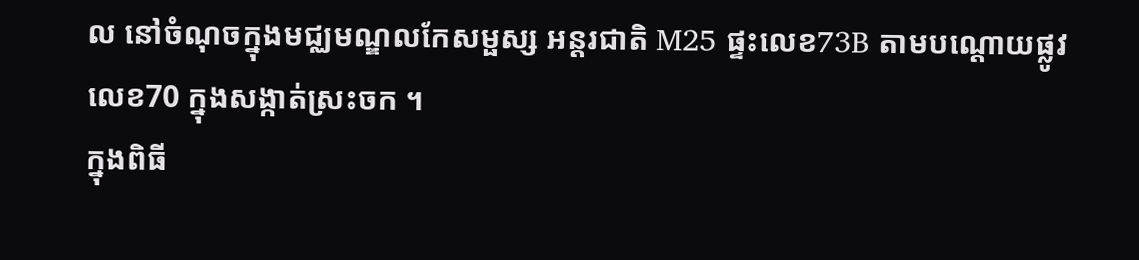ល នៅចំណុចក្នុងមជ្ឈមណ្ឌលកែសម្ផស្ស អន្តរជាតិ M25 ផ្ទះលេខ73B តាមបណ្តោយផ្លូវលេខ70 ក្នុងសង្កាត់ស្រះចក ។
ក្នុងពិធី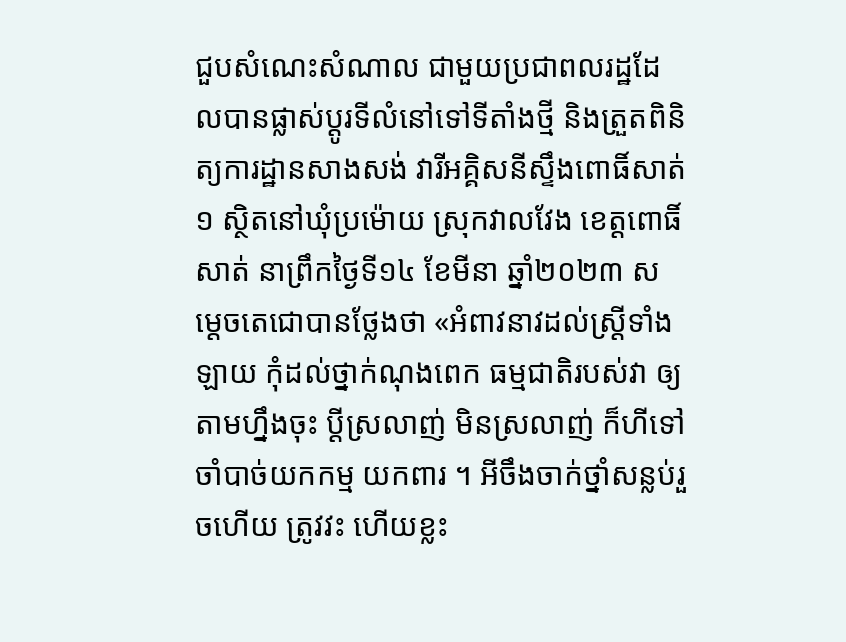ជួបសំណេះសំណាល ជាមួយប្រជាពលរដ្ឋដែលបានផ្លាស់ប្តូរទីលំនៅទៅទីតាំងថ្មី និងត្រួតពិនិត្យការដ្ឋានសាងសង់ វារីអគ្គិសនីស្ទឹងពោធិ៍សាត់១ ស្ថិតនៅឃុំប្រម៉ោយ ស្រុកវាលវែង ខេត្តពោធិ៍សាត់ នាព្រឹកថ្ងៃទី១៤ ខែមីនា ឆ្នាំ២០២៣ សម្ដេចតេជោបានថ្លែងថា «អំពាវនាវដល់ស្ដ្រីទាំងឡាយ កុំដល់ថ្នាក់ណុងពេក ធម្មជាតិរបស់វា ឲ្យតាមហ្នឹងចុះ ប្ដីស្រលាញ់ មិនស្រលាញ់ ក៏ហីទៅ ចាំបាច់យកកម្ម យកពារ ។ អីចឹងចាក់ថ្នាំសន្លប់រួចហើយ ត្រូវវះ ហើយខ្លះ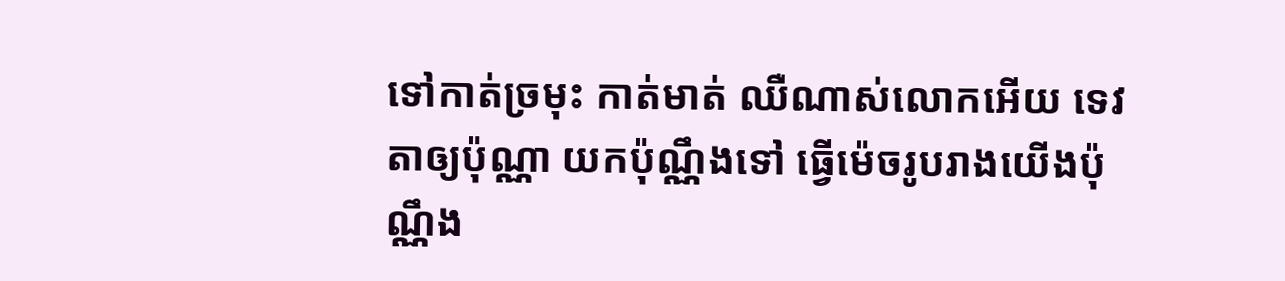ទៅកាត់ច្រមុះ កាត់មាត់ ឈឺណាស់លោកអើយ ទេវតាឲ្យប៉ុណ្ណា យកប៉ុណ្ណឹងទៅ ធ្វើម៉េចរូបរាងយើងប៉ុណ្ណឹង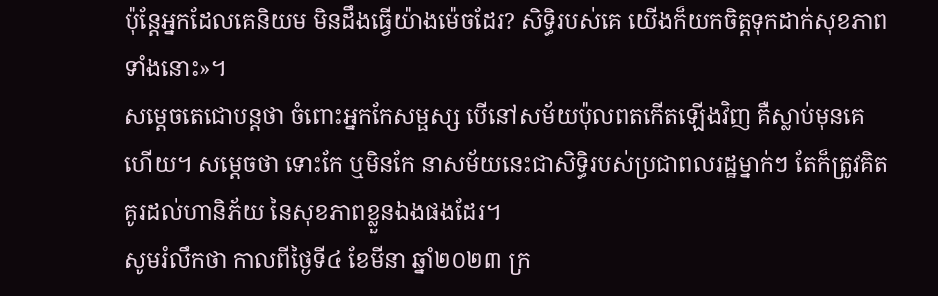ប៉ុន្ដែអ្នកដែលគេនិយម មិនដឹងធ្វើយ៉ាងម៉េចដែរ? សិទ្ធិរបស់គេ យើងក៏យកចិត្តទុកដាក់សុខភាពទាំងនោះ»។
សម្តេចតេជោបន្ដថា ចំពោះអ្នកកែសម្ផស្ស បើនៅសម័យប៉ុលពតកើតឡើងវិញ គឺស្លាប់មុនគេហើយ។ សម្តេចថា ទោះកែ ឬមិនកែ នាសម័យនេះជាសិទ្ធិរបស់ប្រជាពលរដ្ឋម្នាក់ៗ តែក៏ត្រូវគិតគូរដល់ហានិភ័យ នៃសុខភាពខ្លួនឯងផងដែរ។
សូមរំលឹកថា កាលពីថ្ងៃទី៤ ខែមីនា ឆ្នាំ២០២៣ ក្រ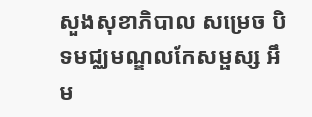សួងសុខាភិបាល សម្រេច បិទមជ្ឈមណ្ឌលកែសម្ផស្ស អឹម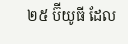២៥ ប៊ីយូធី ដែល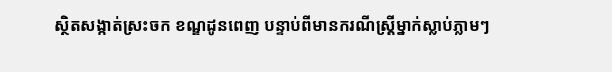ស្ថិតសង្កាត់ស្រះចក ខណ្ឌដូនពេញ បន្ទាប់ពីមានករណីស្ត្រីម្នាក់ស្លាប់ភ្លាមៗ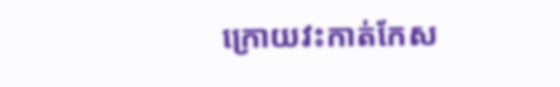ក្រោយវះកាត់កែស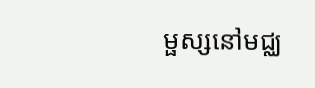ម្ផស្សនៅមជ្ឈ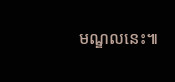មណ្ឌលនេះ៕